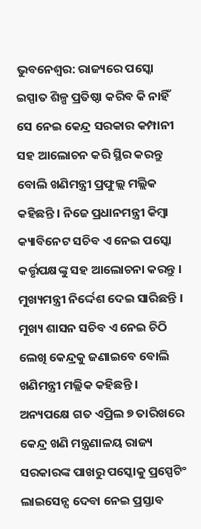ଭୁବନେଶ୍ୱର: ରାଜ୍ୟରେ ପସ୍କୋ ଇସ୍ପାତ ଶିଳ୍ପ ପ୍ରତିଷ୍ଠା କରିବ କି ନାହିଁ ସେ ନେଇ କେନ୍ଦ୍ର ସରକାର କମ୍ପାନୀ ସହ ଆଲୋଚନ କରି ସ୍ଥିର କରନ୍ତୁ ବୋଲି ଖଣିମନ୍ତ୍ରୀ ପ୍ରଫୁଲ୍ଲ ମଲ୍ଲିକ କହିଛନ୍ତି । ନିଜେ ପ୍ରଧାନମନ୍ତ୍ରୀ କିମ୍ବା କ୍ୟାବିନେଟ ସଚିବ ଏ ନେଇ ପସ୍କୋ କର୍ତ୍ତୃପକ୍ଷଙ୍କୁ ସହ ଆଲୋଚନା କରନ୍ତୁ । ମୁଖ୍ୟମନ୍ତ୍ରୀ ନିର୍ଦ୍ଦେଶ ଦେଇ ସାରିଛନ୍ତି । ମୁଖ୍ୟ ଶାସନ ସଚିବ ଏ ନେଇ ଚିଠି ଲେଖି କେନ୍ଦ୍ରକୁ ଜଣାଇବେ ବୋଲି ଖଣିମନ୍ତ୍ରୀ ମଲ୍ଲିକ କହିଛନ୍ତି । ଅନ୍ୟପକ୍ଷେ ଗତ ଏପ୍ରିଲ ୭ ତାରିଖରେ କେନ୍ଦ୍ର ଖଣି ମନ୍ତ୍ରଣାଳୟ ରାଜ୍ୟ ସରକାରଙ୍କ ପାଖରୁ ପସ୍କୋକୁ ପ୍ରସ୍ପେଟିଂ ଲାଇସେନ୍ସ ଦେବା ନେଇ ପ୍ରସ୍ତାବ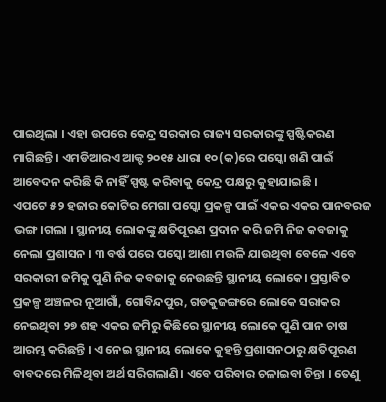ପାଇଥିଲା । ଏହା ଉପରେ କେନ୍ଦ୍ର ସରକାର ରାଜ୍ୟ ସରକାରଙ୍କୁ ସ୍ପଷ୍ଟିକରଣ ମାଗିଛନ୍ତି । ଏମଡିଆରଏ ଆକ୍ଟ ୨୦୧୫ ଧାରା ୧୦(କ)ରେ ପସ୍କୋ ଖଣି ପାଇଁ ଆବେଦନ କରିଛି କି ନାହିଁ ସ୍ପଷ୍ଟ କରିବାକୁ କେନ୍ଦ୍ର ପକ୍ଷରୁ କୁହାଯାଇଛି ।
ଏପଟେ ୫୨ ହଜାର କୋଟିର ମେଗା ପସ୍କୋ ପ୍ରକଳ୍ପ ପାଇଁ ଏକର ଏକର ପାନବରଜ ଭଙ୍ଗ।ଗଲା । ସ୍ଥାନୀୟ ଲୋକଙ୍କୁ କ୍ଷତିପୂରଣ ପ୍ରଦାନ କରି ଜମି ନିଜ କବଜାକୁ ନେଲା ପ୍ରଶାସନ । ୩ ବର୍ଷ ପରେ ପସ୍କୋ ଆଶା ମଉଳି ଯାଉଥିବା ବେଳେ ଏବେ ସରକାରୀ ଜମିକୁ ପୁଣି ନିଜ କବଜାକୁ ନେଉଛନ୍ତି ସ୍ଥାନୀୟ ଲୋକେ। ପ୍ରସ୍ତାବିତ ପ୍ରକଳ୍ପ ଅଞ୍ଚଳର ନୂଆଗାଁ, ଗୋବିନ୍ଦପୁର, ଗଡକୁଜଙ୍ଗରେ ଲୋକେ ସରାକର ନେଇଥିବା ୨୭ ଶହ ଏକର ଜମିରୁ କିଛିରେ ସ୍ଥାନୀୟ ଲୋକେ ପୁଣି ପାନ ଚାଷ ଆରମ୍ଭ କରିଛନ୍ତି । ଏ ନେଇ ସ୍ଥାନୀୟ ଲୋକେ କୁହନ୍ତି ପ୍ରଶାସନଠାରୁ କ୍ଷତିପୂରଣ ବାବଦରେ ମିଳିଥିବା ଅର୍ଥ ସରିଗଲାଣି। ଏବେ ପରିବାର ଚଳାଇବା ଚିନ୍ତା । ତେଣୁ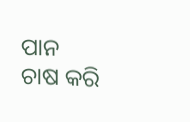ପାନ ଚାଷ କରି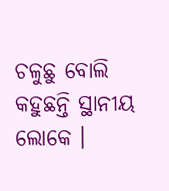ଚଳୁଛୁ ବୋଲି କହୁଛନ୍ତି ସ୍ଥାନୀୟ ଲୋକେ ।